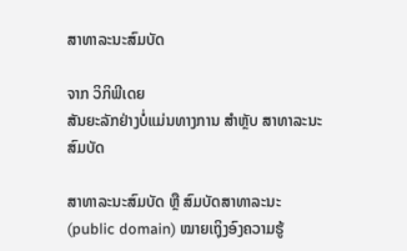ສາທາລະນະສົມບັດ

ຈາກ ວິກິພີເດຍ
ສັນຍະລັກຢ່າງບໍ່ແມ່ນທາງການ ສຳຫຼັບ ສາທາລະນະສົມບັດ

ສາທາລະນະສົມບັດ ຫຼື ສົມບັດສາທາລະນະ (public domain) ໝາຍເຖຸິງອົງຄວາມຮູ້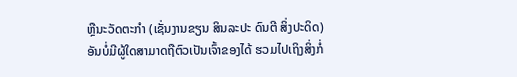ຫຼືນະວັດຕະກຳ (ເຊັ່ນງານຂຽນ ສິນລະປະ ດົນຕີ ສິ່ງປະດິດ) ອັນບໍ່ມີຜູ້ໃດສາມາດຖືຕົວເປັນເຈົ້າຂອງໄດ້ ຮວມໄປເຖິງສິ່ງກໍ່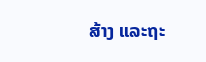ສ້າງ ແລະຖະ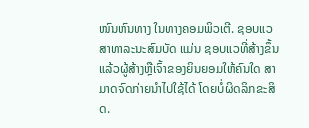ໜົນຫົນທາງ ໃນທາງຄອມພິວເຕີ. ຊອບແວສາທາລະນະສົມບັດ ແມ່ນ ຊອບແວທີ່ສ້າງຂຶ້ນແລ້ວຜູ້ສ້າງຫຼືເຈົ້າຂອງຍິນຍອມໃຫ້ຄົນໃດ ສາມາດຈົດກ່າຍນຳໄປໃຊ້ໄດ້ ໂດຍບໍ່ຜິດລິກຂະສິດ.